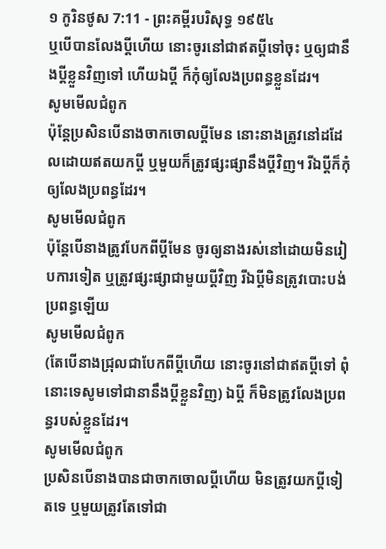១ កូរិនថូស 7:11 - ព្រះគម្ពីរបរិសុទ្ធ ១៩៥៤
ឬបើបានលែងប្ដីហើយ នោះចូរនៅជាឥតប្ដីទៅចុះ ឬឲ្យជានឹងប្ដីខ្លួនវិញទៅ ហើយឯប្ដី ក៏កុំឲ្យលែងប្រពន្ធខ្លួនដែរ។
សូមមើលជំពូក
ប៉ុន្តែប្រសិនបើនាងចាកចោលប្ដីមែន នោះនាងត្រូវនៅដដែលដោយឥតយកប្ដី ឬមួយក៏ត្រូវផ្សះផ្សានឹងប្ដីវិញ។ រីឯប្ដីក៏កុំឲ្យលែងប្រពន្ធដែរ។
សូមមើលជំពូក
ប៉ុន្ដែបើនាងត្រូវបែកពីប្ដីមែន ចូរឲ្យនាងរស់នៅដោយមិនរៀបការទៀត ឬត្រូវផ្សះផ្សាជាមួយប្ដីវិញ រីឯប្ដីមិនត្រូវបោះបង់ប្រពន្ធឡើយ
សូមមើលជំពូក
(តែបើនាងជ្រុលជាបែកពីប្តីហើយ នោះចូរនៅជាឥតប្តីទៅ ពុំនោះទេសូមទៅជានានឹងប្តីខ្លួនវិញ) ឯប្តី ក៏មិនត្រូវលែងប្រពន្ធរបស់ខ្លួនដែរ។
សូមមើលជំពូក
ប្រសិនបើនាងបានជាចាកចោលប្ដីហើយ មិនត្រូវយកប្ដីទៀតទេ ឬមួយត្រូវតែទៅជា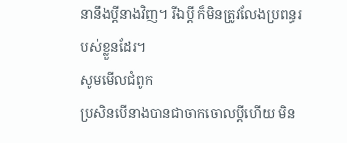នានឹងប្ដីនាងវិញ។ រីឯប្ដី ក៏មិនត្រូវលែងប្រពន្ធរបស់ខ្លួនដែរ។
សូមមើលជំពូក
ប្រសិនបើនាងបានជាចាកចោលប្ដីហើយ មិន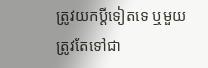ត្រូវយកប្ដីទៀតទេ ឬមួយត្រូវតែទៅជា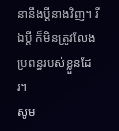នានឹងប្ដីនាងវិញ។ រីឯប្ដី ក៏មិនត្រូវលែងប្រពន្ធរបស់ខ្លួនដែរ។
សូម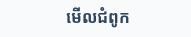មើលជំពូក